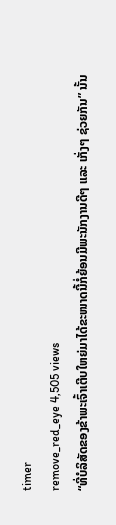timer
remove_red_eye 4,505 views
“ທີ່ບໍລິສັດຂອງຂ້າພະເຈົ້າເຕີບໃຫຍ່ມາໄດ້ຂະໜາດນີ້ກໍ່ຍ້ອນມີພະນັກງານດີໆ ແລະ ເກັ່ງໆ ຊ່ວຍກັນ” ນັ້ນ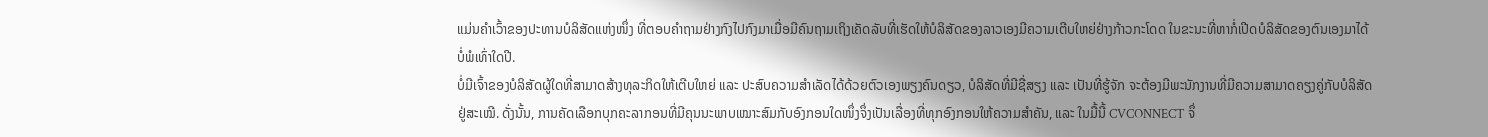ແມ່ນຄໍາເວົ້າຂອງປະທານບໍລິສັດແຫ່ງໜຶ່ງ ທີ່ຕອບຄໍາຖາມຢ່າງກົງໄປກົງມາເມື່ອມີຄົນຖາມເຖິງເຄັດລັບທີ່ເຮັດໃຫ້ບໍລິສັດຂອງລາວເອງມີຄວາມເຕີບໃຫຍ່ຢ່າງກ້າວກະໂດດ ໃນຂະນະທີ່ຫາກໍ່ເປີດບໍລິສັດຂອງຕົນເອງມາໄດ້ບໍ່ພໍເທົ່າໃດປີ.
ບໍ່ມີເຈົ້າຂອງບໍລິສັດຜູ້ໃດທີ່ສາມາດສ້າງທຸລະກິດໃຫ້ເຕີບໃຫຍ່ ແລະ ປະສົບຄວາມສໍາເລັດໄດ້ດ້ວຍຕົວເອງພຽງຄົນດຽວ, ບໍລິສັດທີ່ມີຊື່ສຽງ ແລະ ເປັນທີ່ຮູ້ຈັກ ຈະຕ້ອງມີພະນັກງານທີ່ມີຄວາມສາມາດຄຽງຄູ່ກັບບໍລິສັດຢູ່ສະເໝີ. ດັ່ງນັ້ນ, ການຄັດເລືອກບຸກຄະລາກອນທີ່ມີຄຸນນະພາບເໝາະສົມກັບອົງກອນໃດໜຶ່ງຈຶ່ງເປັນເລື່ອງທີ່ທຸກອົງກອນໃຫ້ຄວາມສໍາຄັນ, ແລະ ໃນມື້ນີ້ CVCONNECT ຈຶ່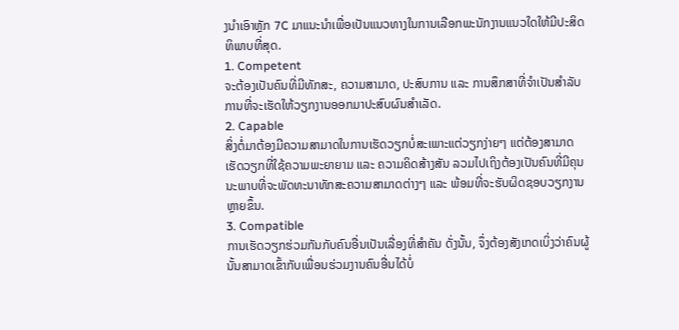ງນໍາເອົາຫຼັກ 7C ມາແນະນໍາເພື່ອເປັນແນວທາງໃນການເລືອກພະນັກງານແນວໃດໃຫ້ມີປະສິດທິພາບທີ່ສຸດ.
1. Competent
ຈະຕ້ອງເປັນຄົນທີ່ມີທັກສະ, ຄວາມສາມາດ, ປະສົບການ ແລະ ການສຶກສາທີ່ຈໍາເປັນສໍາລັບການທີ່ຈະເຮັດໃຫ້ວຽກງານອອກມາປະສົບຜົນສໍາເລັດ.
2. Capable
ສິ່ງຕໍ່ມາຕ້ອງມີຄວາມສາມາດໃນການເຮັດວຽກບໍ່ສະເພາະແຕ່ວຽກງ່າຍໆ ແຕ່ຕ້ອງສາມາດເຮັດວຽກທີ່ໃຊ້ຄວາມພະຍາຍາມ ແລະ ຄວາມຄິດສ້າງສັນ ລວມໄປເຖິງຕ້ອງເປັນຄົນທີ່ມີຄຸນນະພາບທີ່ຈະພັດທະນາທັກສະຄວາມສາມາດຕ່າງໆ ແລະ ພ້ອມທີ່ຈະຮັບຜິດຊອບວຽກງານຫຼາຍຂຶ້ນ.
3. Compatible
ການເຮັດວຽກຮ່ວມກັນກັບຄົນອື່ນເປັນເລື່ອງທີ່ສໍາຄັນ ດັ່ງນັ້ນ, ຈຶ່ງຕ້ອງສັງເກດເບິ່ງວ່າຄົນຜູ້ນັ້ນສາມາດເຂົ້າກັບເພື່ອນຮ່ວມງານຄົນອື່ນໄດ້ບໍ່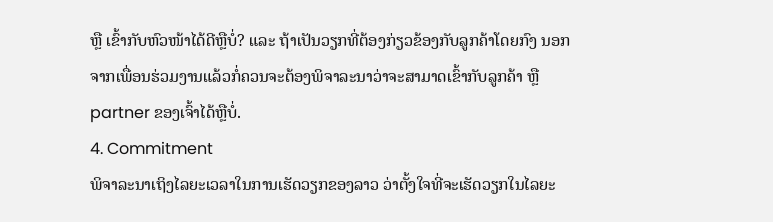ຫຼື ເຂົ້າກັບຫົວໜ້າໄດ້ດີຫຼືບໍ່? ແລະ ຖ້າເປັນວຽກທີ່ຕ້ອງກ່ຽວຂ້ອງກັບລູກຄ້າໂດຍກົງ ນອກຈາກເພື່ອນຮ່ວມງານແລ້ວກໍ່ຄວນຈະຕ້ອງພິຈາລະນາວ່າຈະສາມາດເຂົ້າກັບລູກຄ້າ ຫຼື partner ຂອງເຈົ້າໄດ້ຫຼືບໍ່.
4. Commitment
ພິຈາລະນາເຖິງໄລຍະເວລາໃນການເຮັດວຽກຂອງລາວ ວ່າຕັ້ງໃຈທີ່ຈະເຮັດວຽກໃນໄລຍະ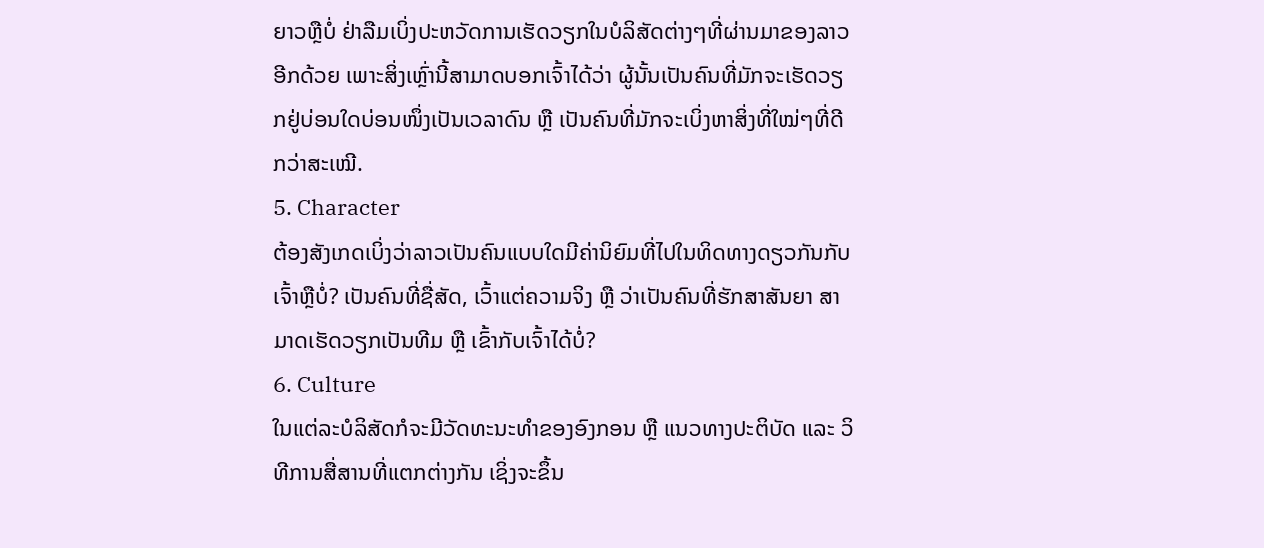ຍາວຫຼືບໍ່ ຢ່າລືມເບິ່ງປະຫວັດການເຮັດວຽກໃນບໍລິສັດຕ່າງໆທີ່ຜ່ານມາຂອງລາວອີກດ້ວຍ ເພາະສິ່ງເຫຼົ່ານີ້ສາມາດບອກເຈົ້າໄດ້ວ່າ ຜູ້ນັ້ນເປັນຄົນທີ່ມັກຈະເຮັດວຽກຢູ່ບ່ອນໃດບ່ອນໜຶ່ງເປັນເວລາດົນ ຫຼື ເປັນຄົນທີ່ມັກຈະເບິ່ງຫາສິ່ງທີ່ໃໝ່ໆທີ່ດີກວ່າສະເໝີ.
5. Character
ຕ້ອງສັງເກດເບິ່ງວ່າລາວເປັນຄົນແບບໃດມີຄ່ານິຍົມທີ່ໄປໃນທິດທາງດຽວກັນກັບເຈົ້າຫຼືບໍ່? ເປັນຄົນທີ່ຊື່ສັດ, ເວົ້າແຕ່ຄວາມຈິງ ຫຼື ວ່າເປັນຄົນທີ່ຮັກສາສັນຍາ ສາມາດເຮັດວຽກເປັນທີມ ຫຼື ເຂົ້າກັບເຈົ້າໄດ້ບໍ່?
6. Culture
ໃນແຕ່ລະບໍລິສັດກໍຈະມີວັດທະນະທໍາຂອງອົງກອນ ຫຼື ແນວທາງປະຕິບັດ ແລະ ວິທີການສື່ສານທີ່ແຕກຕ່າງກັນ ເຊິ່ງຈະຂຶ້ນ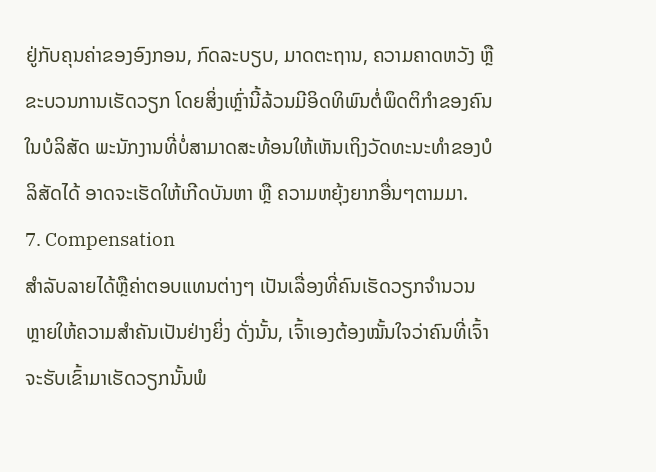ຢູ່ກັບຄຸນຄ່າຂອງອົງກອນ, ກົດລະບຽບ, ມາດຕະຖານ, ຄວາມຄາດຫວັງ ຫຼື ຂະບວນການເຮັດວຽກ ໂດຍສິ່ງເຫຼົ່ານີ້ລ້ວນມີອິດທິພົນຕໍ່ພຶດຕິກໍາຂອງຄົນໃນບໍລິສັດ ພະນັກງານທີ່ບໍ່ສາມາດສະທ້ອນໃຫ້ເຫັນເຖິງວັດທະນະທໍາຂອງບໍລິສັດໄດ້ ອາດຈະເຮັດໃຫ້ເກີດບັນຫາ ຫຼື ຄວາມຫຍຸ້ງຍາກອື່ນໆຕາມມາ.
7. Compensation
ສໍາລັບລາຍໄດ້ຫຼືຄ່າຕອບແທນຕ່າງໆ ເປັນເລື່ອງທີ່ຄົນເຮັດວຽກຈໍານວນຫຼາຍໃຫ້ຄວາມສໍາຄັນເປັນຢ່າງຍິ່ງ ດັ່ງນັ້ນ, ເຈົ້າເອງຕ້ອງໝັ້ນໃຈວ່າຄົນທີ່ເຈົ້າຈະຮັບເຂົ້າມາເຮັດວຽກນັ້ນພໍ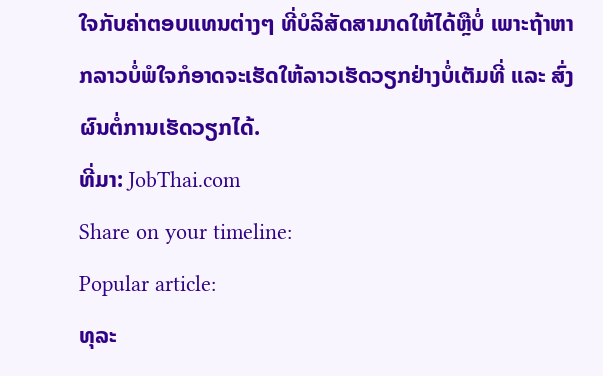ໃຈກັບຄ່າຕອບແທນຕ່າງໆ ທີ່ບໍລິສັດສາມາດໃຫ້ໄດ້ຫຼືບໍ່ ເພາະຖ້າຫາກລາວບໍ່ພໍໃຈກໍອາດຈະເຮັດໃຫ້ລາວເຮັດວຽກຢ່າງບໍ່ເຕັມທີ່ ແລະ ສົ່ງຜົນຕໍ່ການເຮັດວຽກໄດ້.
ທີ່ມາ: JobThai.com
Share on your timeline:
Popular article:
ທຸລະ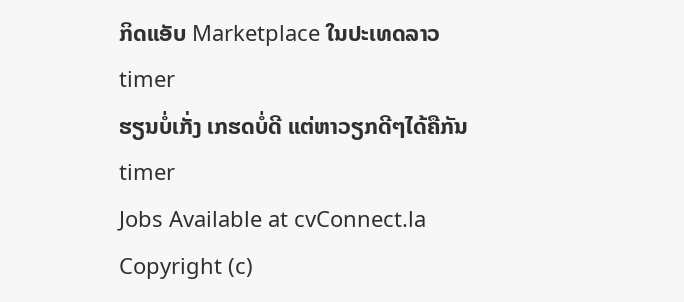ກິດແອັບ Marketplace ໃນປະເທດລາວ
timer
ຮຽນບໍ່ເກັ່ງ ເກຮດບໍ່ດີ ແຕ່ຫາວຽກດີໆໄດ້ຄືກັນ
timer
Jobs Available at cvConnect.la
Copyright (c)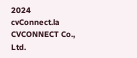2024 cvConnect.la CVCONNECT Co., Ltd.